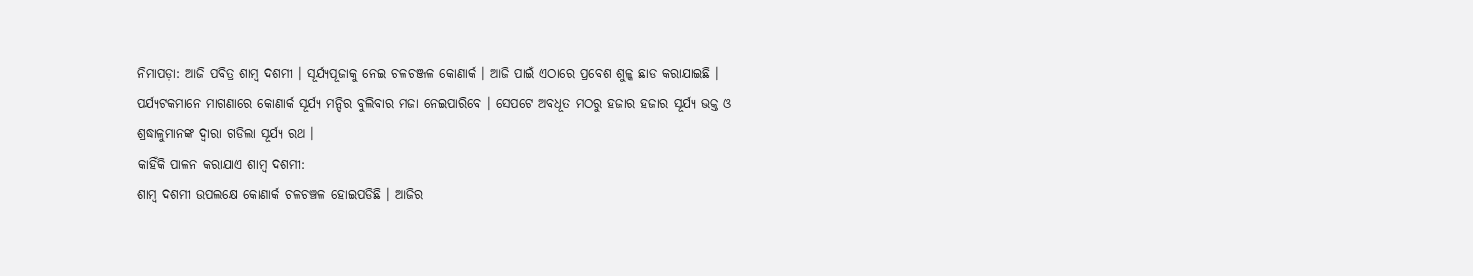ନିମାପଡ଼ା: ଆଜି ପବିତ୍ର ଶାମ୍ବ ଦଶମୀ । ସୂର୍ଯ୍ୟପୂଜାକୁ ନେଇ ଚଳଚଞ୍ଜଳ କୋଣାର୍କ । ଆଜି ପାଇଁ ଏଠାରେ ପ୍ରବେଶ ଶୁଳ୍କ ଛାଡ କରାଯାଇଛି । ପର୍ଯ୍ୟଟକମାନେ ମାଗଣାରେ କୋଣାର୍କ ସୂର୍ଯ୍ୟ ମନ୍ଦିର ବୁଲିବାର ମଜା ନେଇପାରିବେ । ସେପଟେ ଅବଧୂତ ମଠରୁ ହଜାର ହଜାର ସୂର୍ଯ୍ୟ ଭକ୍ତ ଓ ଶ୍ରଦ୍ଧାଳୁମାନଙ୍କ ଦ୍ବାରା ଗଡିଲା ସୂର୍ଯ୍ୟ ରଥ ।
କାହିଁକି ପାଳନ କରାଯାଏ ଶାମ୍ବ ଦଶମୀ:
ଶାମ୍ବ ଦଶମୀ ଉପଲକ୍ଷେ କୋଣାର୍କ ଚଳଚଞ୍ଚଳ ହୋଇପଡିଛି । ଆଜିର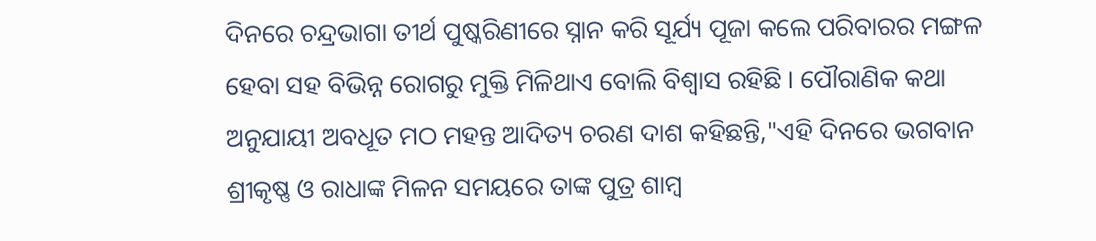ଦିନରେ ଚନ୍ଦ୍ରଭାଗା ତୀର୍ଥ ପୁଷ୍କରିଣୀରେ ସ୍ନାନ କରି ସୂର୍ଯ୍ୟ ପୂଜା କଲେ ପରିବାରର ମଙ୍ଗଳ ହେବା ସହ ବିଭିନ୍ନ ରୋଗରୁ ମୁକ୍ତି ମିଳିଥାଏ ବୋଲି ବିଶ୍ବାସ ରହିଛି । ପୌରାଣିକ କଥା ଅନୁଯାୟୀ ଅବଧୂତ ମଠ ମହନ୍ତ ଆଦିତ୍ୟ ଚରଣ ଦାଶ କହିଛନ୍ତି,"ଏହି ଦିନରେ ଭଗବାନ ଶ୍ରୀକୃଷ୍ଣ ଓ ରାଧାଙ୍କ ମିଳନ ସମୟରେ ତାଙ୍କ ପୁତ୍ର ଶାମ୍ବ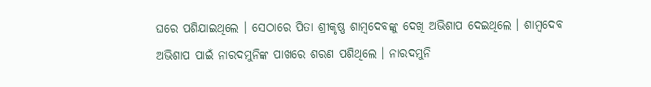ଘରେ ପଶିଯାଇଥିଲେ । ସେଠାରେ ପିତା ଶ୍ରୀକୃଷ୍ଣ ଶାମ୍ବଦେବଙ୍କୁ ଦେଖି ଅଭିଶାପ ଦେଇଥିଲେ । ଶାମ୍ବଦେବ ଅଭିଶାପ ପାଇଁ ନାରଦମୁନିଙ୍କ ପାଖରେ ଶରଣ ପଶିଥିଲେ । ନାରଦମୁନି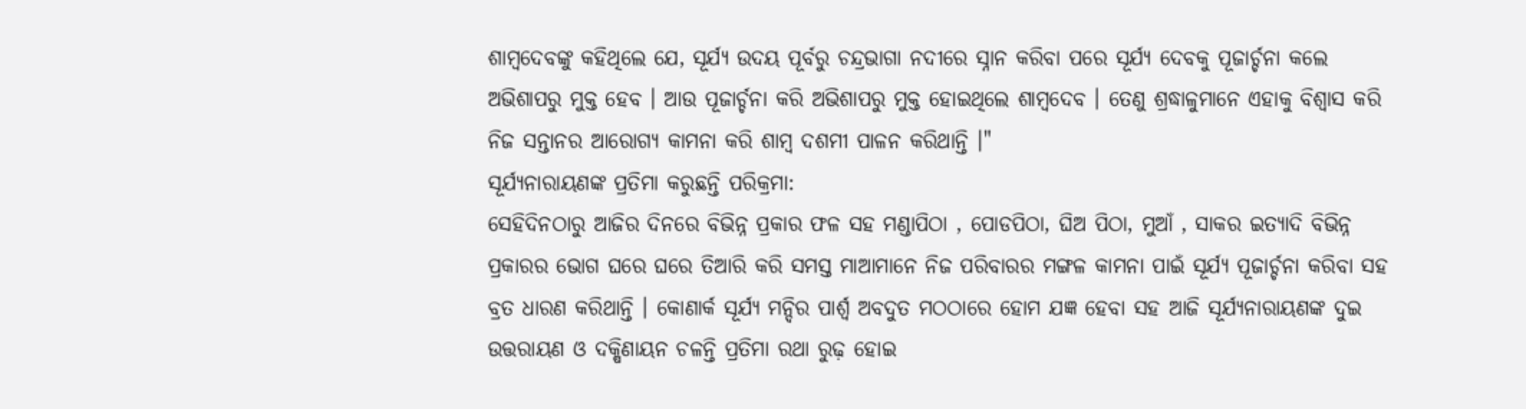ଶାମ୍ବଦେବଙ୍କୁ କହିଥିଲେ ଯେ, ସୂର୍ଯ୍ୟ ଉଦୟ ପୂର୍ବରୁ ଚନ୍ଦ୍ରଭାଗା ନଦୀରେ ସ୍ନାନ କରିବା ପରେ ସୂର୍ଯ୍ୟ ଦେବକୁ ପୂଜାର୍ଚ୍ଚନା କଲେ ଅଭିଶାପରୁ ମୁକ୍ତ ହେବ । ଆଉ ପୂଜାର୍ଚ୍ଚନା କରି ଅଭିଶାପରୁ ମୁକ୍ତ ହୋଇଥିଲେ ଶାମ୍ବଦେବ । ତେଣୁ ଶ୍ରଦ୍ଧାଳୁମାନେ ଏହାକୁ ବିଶ୍ବାସ କରି ନିଜ ସନ୍ତାନର ଆରୋଗ୍ୟ କାମନା କରି ଶାମ୍ବ ଦଶମୀ ପାଳନ କରିଥାନ୍ତି ।"
ସୂର୍ଯ୍ୟନାରାୟଣଙ୍କ ପ୍ରତିମା କରୁଛନ୍ତି ପରିକ୍ରମା:
ସେହିଦିନଠାରୁ ଆଜିର ଦିନରେ ବିଭିନ୍ନ ପ୍ରକାର ଫଳ ସହ ମଣ୍ଡାପିଠା , ପୋଡପିଠା, ଘିଅ ପିଠା, ମୁଆଁ , ସାକର ଇତ୍ୟାଦି ବିଭିନ୍ନ ପ୍ରକାରର ଭୋଗ ଘରେ ଘରେ ତିଆରି କରି ସମସ୍ତ ମାଆମାନେ ନିଜ ପରିବାରର ମଙ୍ଗଳ କାମନା ପାଇଁ ସୂର୍ଯ୍ୟ ପୂଜାର୍ଚ୍ଚନା କରିବା ସହ ବ୍ରତ ଧାରଣ କରିଥାନ୍ତି । କୋଣାର୍କ ସୂର୍ଯ୍ୟ ମନ୍ଦିର ପାର୍ଶ୍ବ ଅବଦୁତ ମଠଠାରେ ହୋମ ଯଜ୍ଞ ହେବା ସହ ଆଜି ସୂର୍ଯ୍ୟନାରାୟଣଙ୍କ ଦୁଇ ଉତ୍ତରାୟଣ ଓ ଦକ୍ଷିଣାୟନ ଚଳନ୍ତି ପ୍ରତିମା ରଥା ରୁଢ଼ ହୋଇ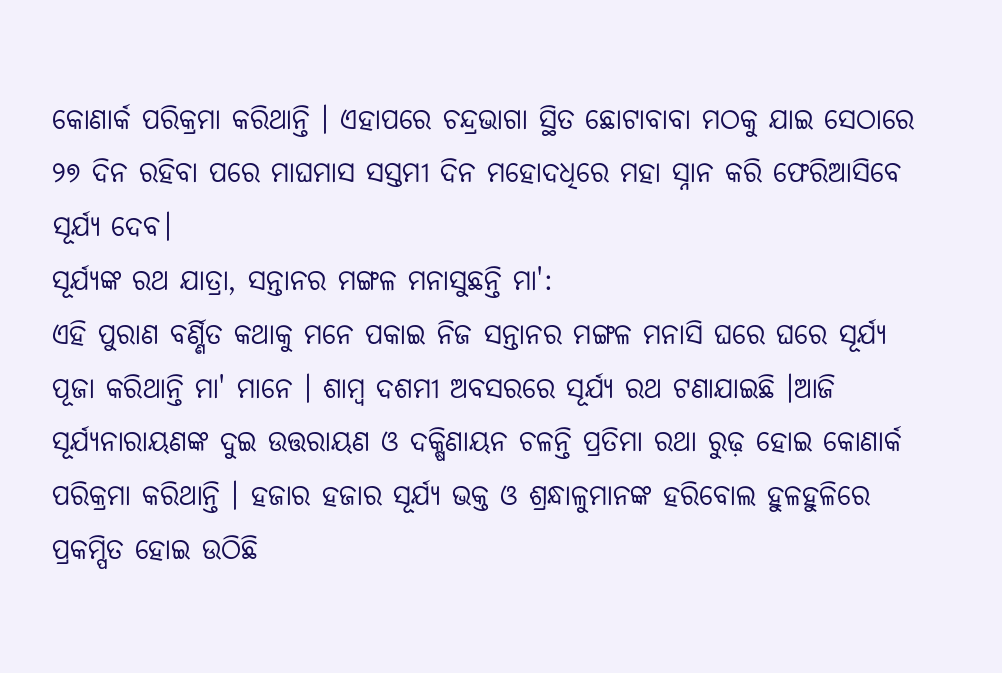କୋଣାର୍କ ପରିକ୍ରମା କରିଥାନ୍ତି । ଏହାପରେ ଚନ୍ଦ୍ରଭାଗା ସ୍ଥିତ ଛୋଟାବାବା ମଠକୁ ଯାଇ ସେଠାରେ ୨୭ ଦିନ ରହିବା ପରେ ମାଘମାସ ସସ୍ତମୀ ଦିନ ମହୋଦଧିରେ ମହା ସ୍ନାନ କରି ଫେରିଆସିବେ ସୂର୍ଯ୍ୟ ଦେବ।
ସୂର୍ଯ୍ୟଙ୍କ ରଥ ଯାତ୍ରା, ସନ୍ତାନର ମଙ୍ଗଳ ମନାସୁଛନ୍ତି ମା':
ଏହି ପୁରାଣ ବର୍ଣ୍ଣିତ କଥାକୁ ମନେ ପକାଇ ନିଜ ସନ୍ତାନର ମଙ୍ଗଳ ମନାସି ଘରେ ଘରେ ସୂର୍ଯ୍ୟ ପୂଜା କରିଥାନ୍ତି ମା' ମାନେ । ଶାମ୍ବ ଦଶମୀ ଅବସରରେ ସୂର୍ଯ୍ୟ ରଥ ଟଣାଯାଇଛି ।ଆଜି ସୂର୍ଯ୍ୟନାରାୟଣଙ୍କ ଦୁଇ ଉତ୍ତରାୟଣ ଓ ଦକ୍ଷିଣାୟନ ଚଳନ୍ତି ପ୍ରତିମା ରଥା ରୁଢ଼ ହୋଇ କୋଣାର୍କ ପରିକ୍ରମା କରିଥାନ୍ତି । ହଜାର ହଜାର ସୂର୍ଯ୍ୟ ଭକ୍ତ ଓ ଶ୍ରନ୍ଧାଳୁମାନଙ୍କ ହରିବୋଲ ହୁଳହୁଳିରେ ପ୍ରକମ୍ପିତ ହୋଇ ଉଠିଛି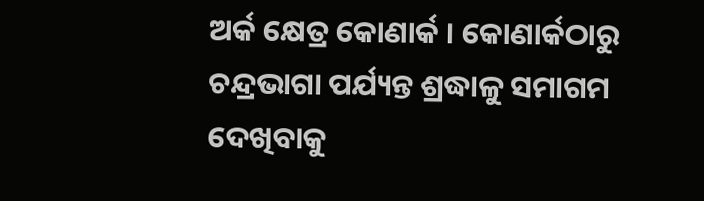ଅର୍କ କ୍ଷେତ୍ର କୋଣାର୍କ । କୋଣାର୍କଠାରୁ ଚନ୍ଦ୍ରଭାଗା ପର୍ଯ୍ୟନ୍ତ ଶ୍ରଦ୍ଧାଳୁ ସମାଗମ ଦେଖିବାକୁ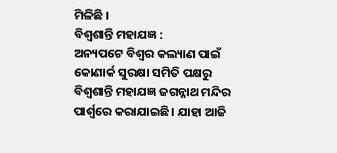ମିଳିଛି ।
ବିଶ୍ବଶାନ୍ତି ମହାଯଜ୍ଞ :
ଅନ୍ୟପଟେ ବିଶ୍ବର କଲ୍ୟାଣ ପାଇଁ କୋଣାର୍କ ସୁରକ୍ଷା ସମିତି ପକ୍ଷରୁ ବିଶ୍ବଶାନ୍ତି ମହାଯଜ୍ଞ ଜଗନ୍ନାଥ ମନ୍ଦିର ପାର୍ଶ୍ବରେ କରାଯାଇଛି। ଯାହା ଆଜି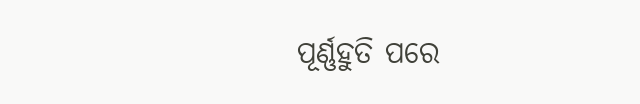ପୂର୍ଣ୍ଣହୁତି ପରେ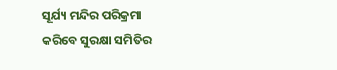ସୂର୍ଯ୍ୟ ମନ୍ଦିର ପରିକ୍ରମା କରିବେ ସୁରକ୍ଷା ସମିତିର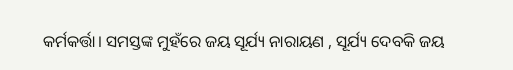କର୍ମକର୍ତ୍ତା। ସମସ୍ତଙ୍କ ମୁହଁରେ ଜୟ ସୂର୍ଯ୍ୟ ନାରାୟଣ , ସୂର୍ଯ୍ୟ ଦେବକି ଜୟ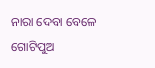ନାରା ଦେବା ବେଳେ ଗୋଟିପୁଅ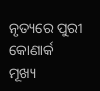ନୃତ୍ୟରେ ପୁରୀ କୋଣାର୍କ ମୂଖ୍ୟ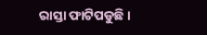ରାସ୍ତା ଫାଟିପଡୁଛି।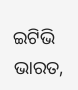ଇଟିଭି ଭାରତ,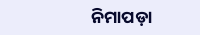ନିମାପଡ଼ା